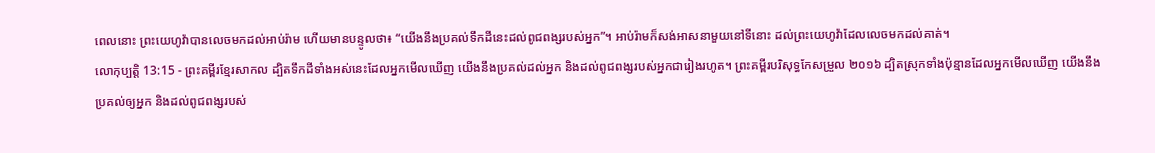ពេលនោះ ព្រះយេហូវ៉ាបានលេចមកដល់អាប់រ៉ាម ហើយមានបន្ទូលថា៖ “យើងនឹងប្រគល់ទឹកដីនេះដល់ពូជពង្សរបស់អ្នក”។ អាប់រ៉ាមក៏សង់អាសនាមួយនៅទីនោះ ដល់ព្រះយេហូវ៉ាដែលលេចមកដល់គាត់។
លោកុប្បត្តិ 13:15 - ព្រះគម្ពីរខ្មែរសាកល ដ្បិតទឹកដីទាំងអស់នេះដែលអ្នកមើលឃើញ យើងនឹងប្រគល់ដល់អ្នក និងដល់ពូជពង្សរបស់អ្នកជារៀងរហូត។ ព្រះគម្ពីរបរិសុទ្ធកែសម្រួល ២០១៦ ដ្បិតស្រុកទាំងប៉ុន្មានដែលអ្នកមើលឃើញ យើងនឹងប្រគល់ឲ្យអ្នក និងដល់ពូជពង្សរបស់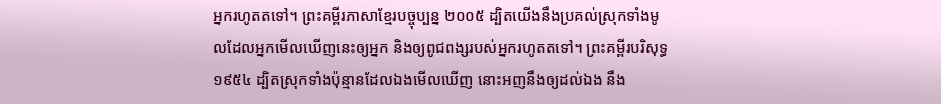អ្នករហូតតទៅ។ ព្រះគម្ពីរភាសាខ្មែរបច្ចុប្បន្ន ២០០៥ ដ្បិតយើងនឹងប្រគល់ស្រុកទាំងមូលដែលអ្នកមើលឃើញនេះឲ្យអ្នក និងឲ្យពូជពង្សរបស់អ្នករហូតតទៅ។ ព្រះគម្ពីរបរិសុទ្ធ ១៩៥៤ ដ្បិតស្រុកទាំងប៉ុន្មានដែលឯងមើលឃើញ នោះអញនឹងឲ្យដល់ឯង នឹង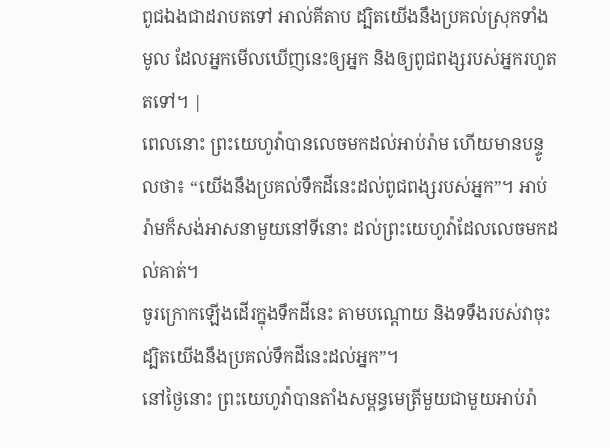ពូជឯងជាដរាបតទៅ អាល់គីតាប ដ្បិតយើងនឹងប្រគល់ស្រុកទាំងមូល ដែលអ្នកមើលឃើញនេះឲ្យអ្នក និងឲ្យពូជពង្សរបស់អ្នករហូតតទៅ។ |
ពេលនោះ ព្រះយេហូវ៉ាបានលេចមកដល់អាប់រ៉ាម ហើយមានបន្ទូលថា៖ “យើងនឹងប្រគល់ទឹកដីនេះដល់ពូជពង្សរបស់អ្នក”។ អាប់រ៉ាមក៏សង់អាសនាមួយនៅទីនោះ ដល់ព្រះយេហូវ៉ាដែលលេចមកដល់គាត់។
ចូរក្រោកឡើងដើរក្នុងទឹកដីនេះ តាមបណ្ដោយ និងទទឹងរបស់វាចុះ ដ្បិតយើងនឹងប្រគល់ទឹកដីនេះដល់អ្នក”។
នៅថ្ងៃនោះ ព្រះយេហូវ៉ាបានតាំងសម្ពន្ធមេត្រីមួយជាមួយអាប់រ៉ា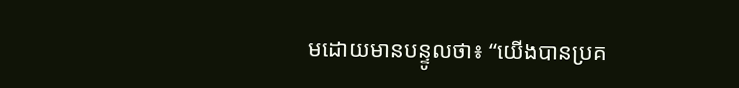មដោយមានបន្ទូលថា៖ “យើងបានប្រគ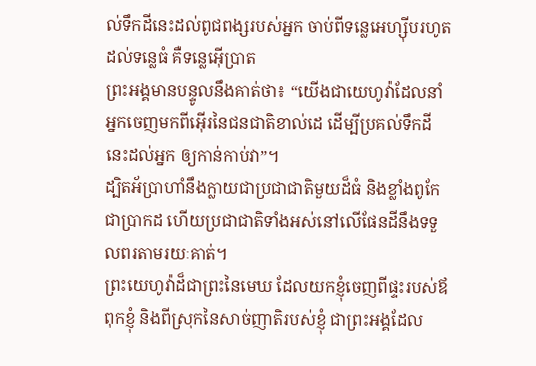ល់ទឹកដីនេះដល់ពូជពង្សរបស់អ្នក ចាប់ពីទន្លេអេហ្ស៊ីបរហូតដល់ទន្លេធំ គឺទន្លេអ៊ើប្រាត
ព្រះអង្គមានបន្ទូលនឹងគាត់ថា៖ “យើងជាយេហូវ៉ាដែលនាំអ្នកចេញមកពីអ៊ើរនៃជនជាតិខាល់ដេ ដើម្បីប្រគល់ទឹកដីនេះដល់អ្នក ឲ្យកាន់កាប់វា”។
ដ្បិតអ័ប្រាហាំនឹងក្លាយជាប្រជាជាតិមួយដ៏ធំ និងខ្លាំងពូកែជាប្រាកដ ហើយប្រជាជាតិទាំងអស់នៅលើផែនដីនឹងទទួលពរតាមរយៈគាត់។
ព្រះយេហូវ៉ាដ៏ជាព្រះនៃមេឃ ដែលយកខ្ញុំចេញពីផ្ទះរបស់ឪពុកខ្ញុំ និងពីស្រុកនៃសាច់ញាតិរបស់ខ្ញុំ ជាព្រះអង្គដែល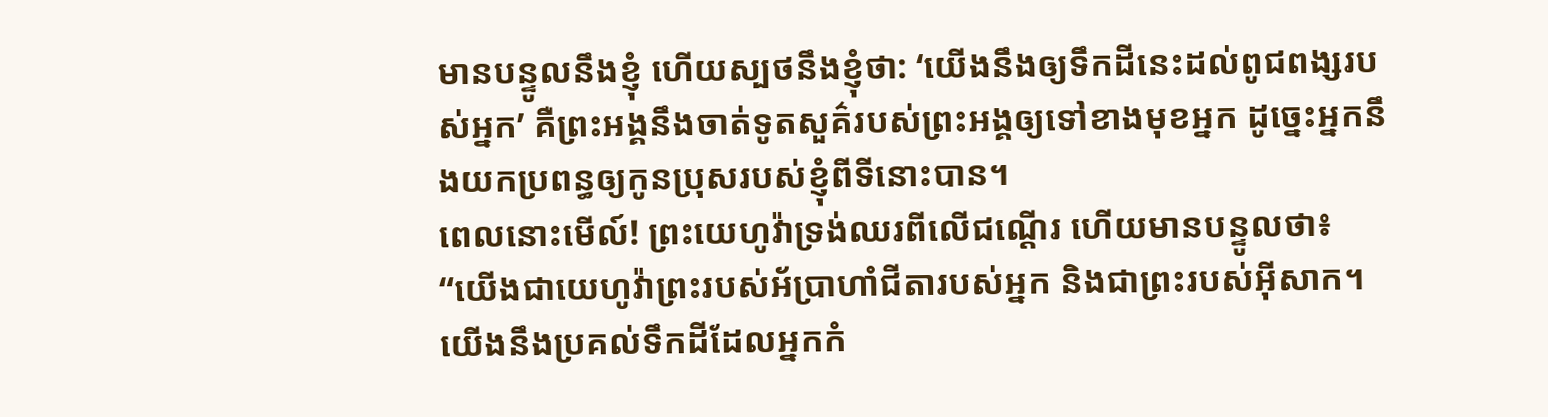មានបន្ទូលនឹងខ្ញុំ ហើយស្បថនឹងខ្ញុំថា: ‘យើងនឹងឲ្យទឹកដីនេះដល់ពូជពង្សរបស់អ្នក’ គឺព្រះអង្គនឹងចាត់ទូតសួគ៌របស់ព្រះអង្គឲ្យទៅខាងមុខអ្នក ដូច្នេះអ្នកនឹងយកប្រពន្ធឲ្យកូនប្រុសរបស់ខ្ញុំពីទីនោះបាន។
ពេលនោះមើល៍! ព្រះយេហូវ៉ាទ្រង់ឈរពីលើជណ្ដើរ ហើយមានបន្ទូលថា៖ “យើងជាយេហូវ៉ាព្រះរបស់អ័ប្រាហាំជីតារបស់អ្នក និងជាព្រះរបស់អ៊ីសាក។ យើងនឹងប្រគល់ទឹកដីដែលអ្នកកំ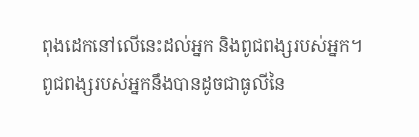ពុងដេកនៅលើនេះដល់អ្នក និងពូជពង្សរបស់អ្នក។
ពូជពង្សរបស់អ្នកនឹងបានដូចជាធូលីនៃ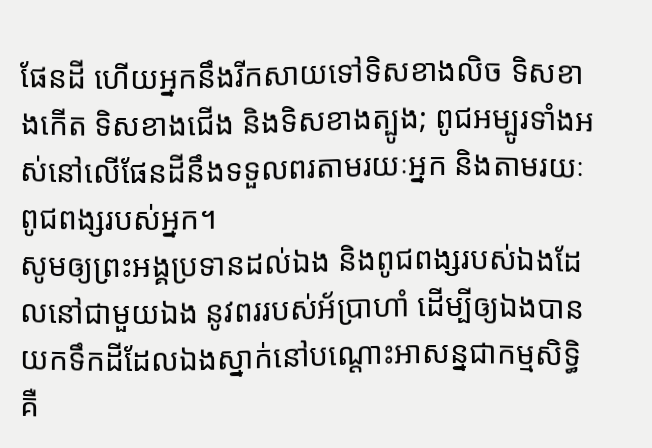ផែនដី ហើយអ្នកនឹងរីកសាយទៅទិសខាងលិច ទិសខាងកើត ទិសខាងជើង និងទិសខាងត្បូង; ពូជអម្បូរទាំងអស់នៅលើផែនដីនឹងទទួលពរតាមរយៈអ្នក និងតាមរយៈពូជពង្សរបស់អ្នក។
សូមឲ្យព្រះអង្គប្រទានដល់ឯង និងពូជពង្សរបស់ឯងដែលនៅជាមួយឯង នូវពររបស់អ័ប្រាហាំ ដើម្បីឲ្យឯងបានយកទឹកដីដែលឯងស្នាក់នៅបណ្ដោះអាសន្នជាកម្មសិទ្ធិ គឺ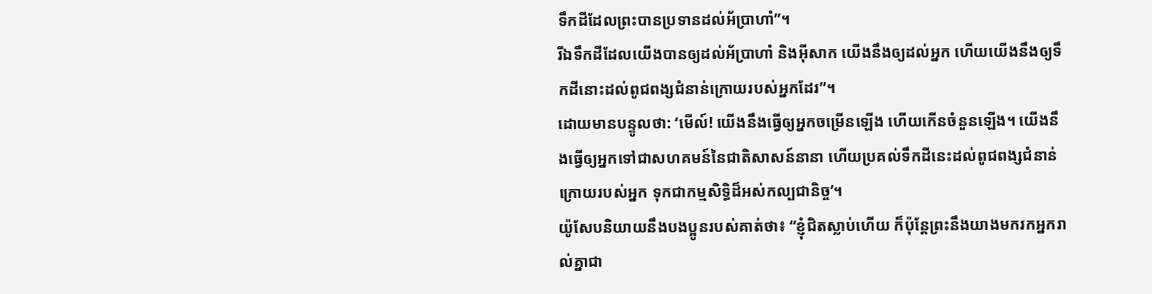ទឹកដីដែលព្រះបានប្រទានដល់អ័ប្រាហាំ”។
រីឯទឹកដីដែលយើងបានឲ្យដល់អ័ប្រាហាំ និងអ៊ីសាក យើងនឹងឲ្យដល់អ្នក ហើយយើងនឹងឲ្យទឹកដីនោះដល់ពូជពង្សជំនាន់ក្រោយរបស់អ្នកដែរ”។
ដោយមានបន្ទូលថា: ‘មើល៍! យើងនឹងធ្វើឲ្យអ្នកចម្រើនឡើង ហើយកើនចំនួនឡើង។ យើងនឹងធ្វើឲ្យអ្នកទៅជាសហគមន៍នៃជាតិសាសន៍នានា ហើយប្រគល់ទឹកដីនេះដល់ពូជពង្សជំនាន់ក្រោយរបស់អ្នក ទុកជាកម្មសិទ្ធិដ៏អស់កល្បជានិច្ច’។
យ៉ូសែបនិយាយនឹងបងប្អូនរបស់គាត់ថា៖ “ខ្ញុំជិតស្លាប់ហើយ ក៏ប៉ុន្តែព្រះនឹងយាងមករកអ្នករាល់គ្នាជា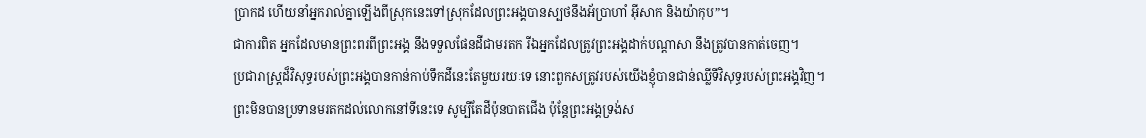ប្រាកដ ហើយនាំអ្នករាល់គ្នាឡើងពីស្រុកនេះទៅស្រុកដែលព្រះអង្គបានស្បថនឹងអ័ប្រាហាំ អ៊ីសាក និងយ៉ាកុប”។
ជាការពិត អ្នកដែលមានព្រះពរពីព្រះអង្គ នឹងទទួលផែនដីជាមរតក រីឯអ្នកដែលត្រូវព្រះអង្គដាក់បណ្ដាសា នឹងត្រូវបានកាត់ចេញ។
ប្រជារាស្ត្រដ៏វិសុទ្ធរបស់ព្រះអង្គបានកាន់កាប់ទឹកដីនេះតែមួយរយៈទេ នោះពួកសត្រូវរបស់យើងខ្ញុំបានជាន់ឈ្លីទីវិសុទ្ធរបស់ព្រះអង្គវិញ។
ព្រះមិនបានប្រទានមរតកដល់លោកនៅទីនេះទេ សូម្បីតែដីប៉ុនបាតជើង ប៉ុន្តែព្រះអង្គទ្រង់ស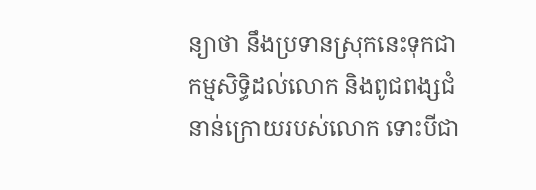ន្យាថា នឹងប្រទានស្រុកនេះទុកជាកម្មសិទ្ធិដល់លោក និងពូជពង្សជំនាន់ក្រោយរបស់លោក ទោះបីជា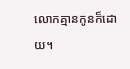លោកគ្មានកូនក៏ដោយ។